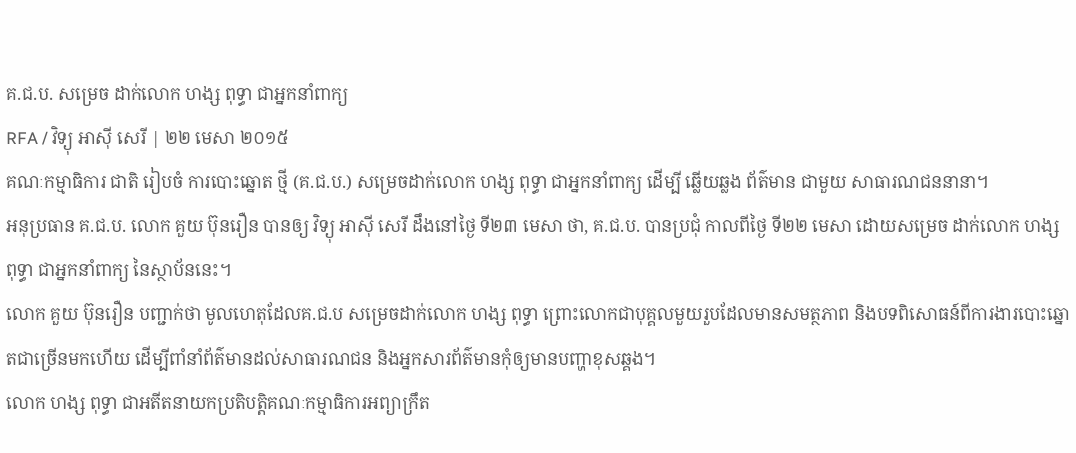គ.ជ.ប. សម្រេច ដាក់លោក ហង្ស ពុទ្ធា ជាអ្នកនាំពាក្យ
RFA / វិទ្យុ អាស៊ី សេរី | ២២ មេសា ២០១៥
គណៈកម្មាធិការ ជាតិ រៀបចំ ការបោះឆ្នោត ថ្មី (គ.ជ.ប.) សម្រេចដាក់លោក ហង្ស ពុទ្ធា ជាអ្នកនាំពាក្យ ដើម្បី ឆ្លើយឆ្លង ព័ត៌មាន ជាមួយ សាធារណជននានា។
អនុប្រធាន គ.ជ.ប. លោក គួយ ប៊ុនរឿន បានឲ្យ វិទ្យុ អាស៊ី សេរី ដឹងនៅថ្ងៃ ទី២៣ មេសា ថា, គ.ជ.ប. បានប្រជុំ កាលពីថ្ងៃ ទី២២ មេសា ដោយសម្រេច ដាក់លោក ហង្ស ពុទ្ធា ជាអ្នកនាំពាក្យ នៃស្ថាប័ននេះ។
លោក គួយ ប៊ុនរឿន បញ្ជាក់ថា មូលហេតុដែលគ.ជ.ប សម្រេចដាក់លោក ហង្ស ពុទ្ធា ព្រោះលោកជាបុគ្គលមួយរួបដែលមានសមត្ថភាព និងបទពិសោធន៍ពីការងារបោះឆ្នោតជាច្រើនមកហើយ ដើម្បីពាំនាំព័ត៌មានដល់សាធារណជន និងអ្នកសារព័ត៌មានកុំឲ្យមានបញ្ហាខុសឆ្គង។
លោក ហង្ស ពុទ្ធា ជាអតីតនាយកប្រតិបត្តិគណៈកម្មាធិការអព្យាក្រឹត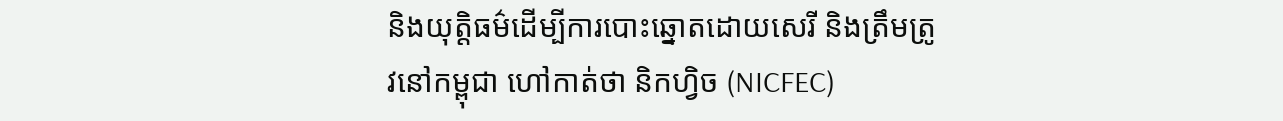និងយុត្តិធម៌ដើម្បីការបោះឆ្នោតដោយសេរី និងត្រឹមត្រូវនៅកម្ពុជា ហៅកាត់ថា និកហ្វិច (NICFEC)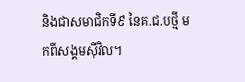និងជាសមាជិកទី៩ នៃគ.ជ.បថ្មី មកពីសង្គមស៊ីវិល។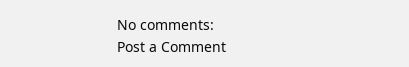No comments:
Post a Comment